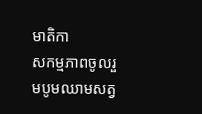មាតិកា
សកម្មភាពចូលរួមបូមឈាមសត្វ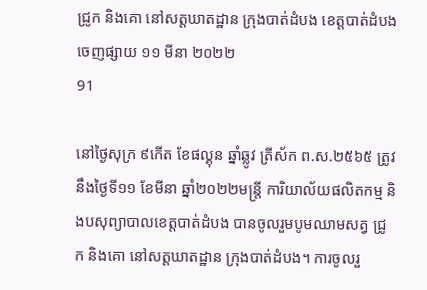ជ្រូក និងគោ នៅសត្តឃាតដ្ឋាន ក្រុងបាត់ដំបង ខេត្តបាត់ដំបង
ចេញផ្សាយ ១១ មីនា ២០២២
91

នៅថ្ងៃសុក្រ ៩កើត ខែផល្គុន ឆ្នាំឆ្លូវ ត្រីស័ក ព.ស.២៥៦៥ ត្រូវនឹងថ្ងៃទី១១ ខែមីនា ឆ្នាំ២០២២មន្ត្រី ការិយាល័យផលិតកម្ម និងបសុព្យាបាលខេត្តបាត់ដំបង បានចូលរួមបូមឈាមសត្វ ជ្រូក និងគោ នៅសត្តឃាតដ្ឋាន ក្រុងបាត់ដំបង។ ការចូលរួ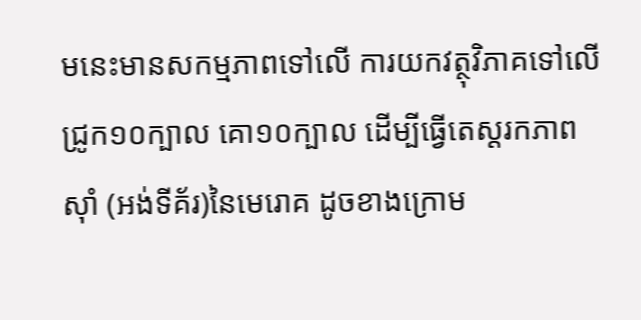មនេះមានសកម្មភាពទៅលើ ការយកវត្ថុវិភាគទៅលើ ជ្រូក១០ក្បាល គោ១០ក្បាល ដើម្បីធ្វើតេស្តរកភាពស៊ាំ (អង់ទីគ័រ)នៃមេរោគ ដូចខាងក្រោម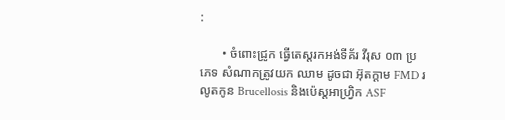:

       • ចំពោះជ្រូក ធ្វើតេស្តរកអង់ទីគ័រ វីរុស ០៣ ប្រភេទ សំណាកត្រូវយក ឈាម ដូចជា អ៊ុតក្តាម FMD រលូតកូន Brucellosis និងប៉េស្តអាហ្រ្វិក ASF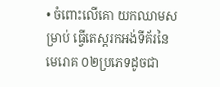• ចំពោះលើគោ យកឈាមសម្រាប់ ធ្វើតេស្តរកអង់ទីគ័រនៃមេរោគ ០២ប្រភេទដូចជា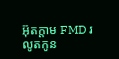អ៊ុតក្តាម FMD រលូតកូន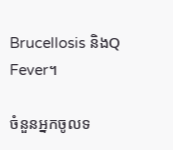Brucellosis និងQ Fever។

ចំនួនអ្នកចូលទ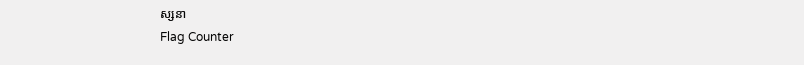ស្សនា
Flag Counter